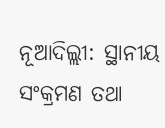ନୂଆଦିଲ୍ଲୀ: ସ୍ଥାନୀୟ ସଂକ୍ରମଣ ତଥା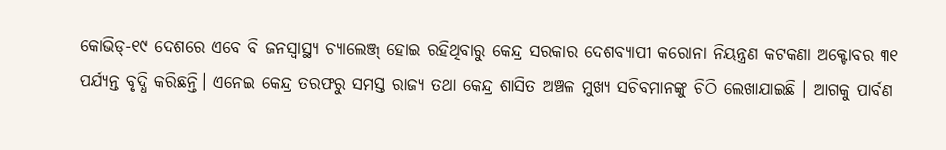କୋଭିଡ୍-୧୯ ଦେଶରେ ଏବେ ବି ଜନସ୍ୱାସ୍ଥ୍ୟ ଚ୍ୟାଲେଞ୍ଜ୍ ହୋଇ ରହିଥିବାରୁ କେନ୍ଦ୍ର ସରକାର ଦେଶବ୍ୟାପୀ କରୋନା ନିୟନ୍ତ୍ରଣ କଟକଣା ଅକ୍ଟୋବର ୩୧ ପର୍ଯ୍ୟନ୍ତ ବୃଦ୍ଧି କରିଛନ୍ତି। ଏନେଇ କେନ୍ଦ୍ର ତରଫରୁ ସମସ୍ତ ରାଜ୍ୟ ତଥା କେନ୍ଦ୍ର ଶାସିତ ଅଞ୍ଚଳ ମୁଖ୍ୟ ସଚିବମାନଙ୍କୁ ଚିଠି ଲେଖାଯାଇଛି । ଆଗକୁ ପାର୍ବଣ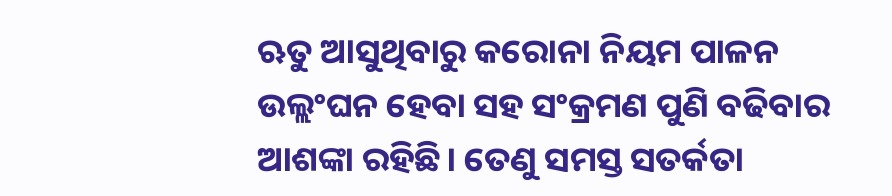ଋତୁ ଆସୁଥିବାରୁ କରୋନା ନିୟମ ପାଳନ ଉଲ୍ଲଂଘନ ହେବା ସହ ସଂକ୍ରମଣ ପୁଣି ବଢିବାର ଆଶଙ୍କା ରହିଛି। ତେଣୁ ସମସ୍ତ ସତର୍କତା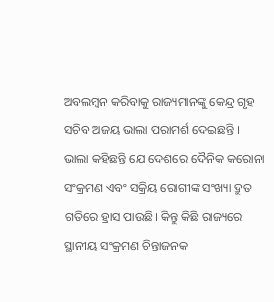ଅବଲମ୍ବନ କରିବାକୁ ରାଜ୍ୟମାନଙ୍କୁ କେନ୍ଦ୍ର ଗୃହ ସଚିବ ଅଜୟ ଭାଲା ପରାମର୍ଶ ଦେଇଛନ୍ତି ।
ଭାଲା କହିଛନ୍ତି ଯେ ଦେଶରେ ଦୈନିକ କରୋନା ସଂକ୍ରମଣ ଏବଂ ସକ୍ରିୟ ରୋଗୀଙ୍କ ସଂଖ୍ୟା ଦ୍ରୁତ ଗତିରେ ହ୍ରାସ ପାଉଛି। କିନ୍ତୁ କିଛି ରାଜ୍ୟରେ ସ୍ଥାନୀୟ ସଂକ୍ରମଣ ଚିନ୍ତାଜନକ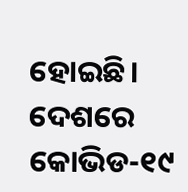ହୋଇଛି। ଦେଶରେ କୋଭିଡ-୧୯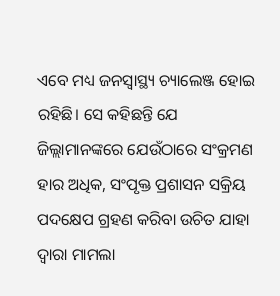ଏବେ ମଧ୍ୟ ଜନସ୍ୱାସ୍ଥ୍ୟ ଚ୍ୟାଲେଞ୍ଜ ହୋଇ ରହିଛି। ସେ କହିଛନ୍ତି ଯେ ଜିଲ୍ଲାମାନଙ୍କରେ ଯେଉଁଠାରେ ସଂକ୍ରମଣ ହାର ଅଧିକ, ସଂପୃକ୍ତ ପ୍ରଶାସନ ସକ୍ରିୟ ପଦକ୍ଷେପ ଗ୍ରହଣ କରିବା ଉଚିତ ଯାହା ଦ୍ଵାରା ମାମଲା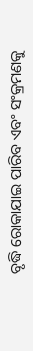ବୃଦ୍ଧି ରୋକାଯାଇ ପାରିବ ଏବଂ ସଂକ୍ରମଣକୁ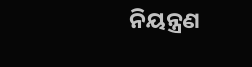ନିୟନ୍ତ୍ରଣ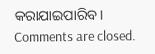କରାଯାଇପାରିବ।
Comments are closed.